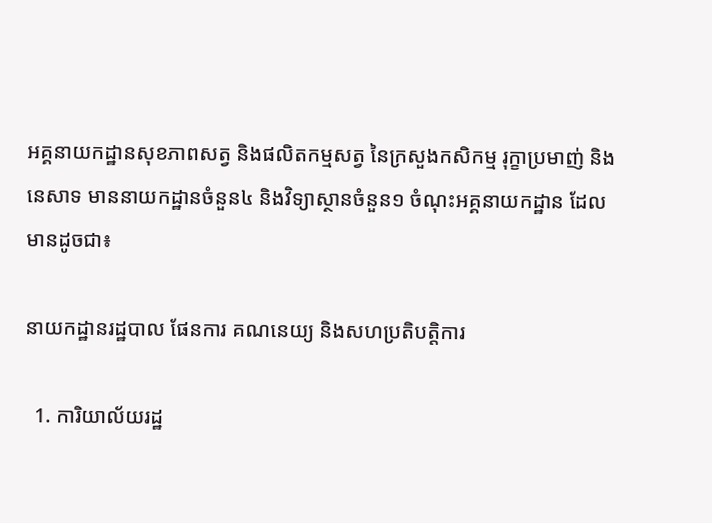អគ្គនាយកដ្ឋានសុខភាពសត្វ និងផលិតកម្មសត្វ នៃក្រសួងកសិកម្ម រុក្ខាប្រមាញ់ និងនេសាទ មាននាយកដ្ឋានចំនួន៤ និងវិទ្យាស្ថានចំនួន១ ចំណុះអគ្គនាយកដ្ឋាន ដែលមានដូចជា៖

នាយកដ្ឋានរដ្ឋបាល ផែនការ គណនេយ្យ និងសហប្រតិបត្ដិការ

  1. ការិយាល័យរដ្ឋ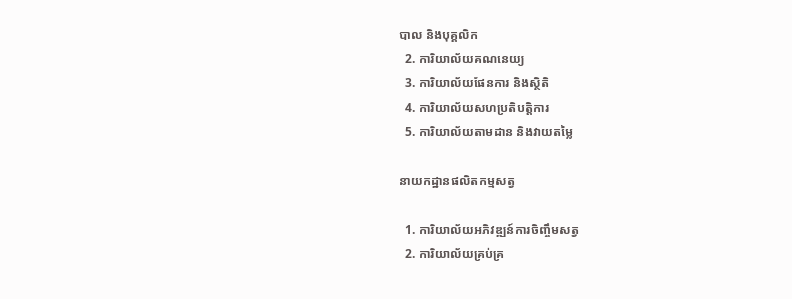បាល និងបុគ្គលិក
  2. ការិយាល័យគណនេយ្យ
  3. ការិយាល័យផែនការ និងស្ថិតិ
  4. ការិយាល័យសហប្រតិបត្តិការ
  5. ការិយាល័យតាមដាន និងវាយតម្លៃ

នាយកដ្ឋានផលិតកម្មសត្វ

  1. ការិយាល័យអភិវឌ្ឍន៍ការចិញ្ចឹមសត្វ
  2. ការិយាល័យគ្រប់គ្រ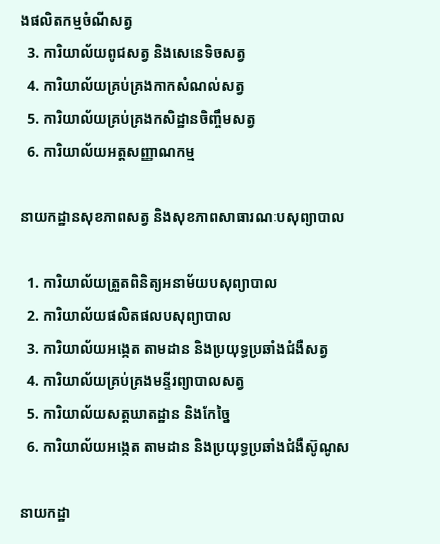ងផលិតកម្មចំណីសត្វ
  3. ការិយាល័យពូជសត្វ និងសេនេទិចសត្វ
  4. ការិយាល័យគ្រប់គ្រងកាកសំណល់សត្វ
  5. ការិយាល័យគ្រប់គ្រងកសិដ្ឋានចិញ្ចឹមសត្វ
  6. ការិយាល័យអត្តសញ្ញាណកម្ម

នាយកដ្ឋានសុខភាពសត្វ និងសុខភាពសាធារណៈបសុព្យាបាល

  1. ការិយាល័យត្រួតពិនិត្យអនាម័យបសុព្យាបាល
  2. ការិយាល័យផលិតផលបសុព្យាបាល
  3. ការិយាល័យអង្កេត តាមដាន និងប្រយុទ្ធប្រឆាំងជំងឺសត្វ
  4. ការិយាល័យគ្រប់គ្រងមន្ទីរព្យាបាលសត្វ
  5. ការិយាល័យសត្តឃាតដ្ឋាន និងកែច្នៃ
  6. ការិយាល័យអង្កេត តាមដាន និងប្រយុទ្ធប្រឆាំងជំងឺស៊ូណូស

នាយកដ្ឋា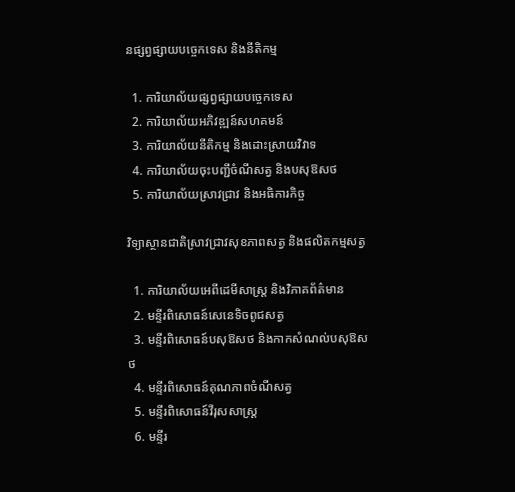នផ្សព្វផ្សាយបច្ចេកទេស និងនីតិកម្ម

  1. ការិយាល័យផ្សព្វផ្សាយបច្ចេកទេស
  2. ការិយាល័យអភិវឌ្ឍន៍សហគមន៍
  3. ការិយាល័យនីតិកម្ម និងដោះស្រាយវិវាទ
  4. ការិយាល័យចុះបញ្ជីចំណីសត្វ និងបសុឱសថ
  5. ការិយាល័យស្រាវជ្រាវ និងអធិការកិច្ច

វិទ្យាស្ថានជាតិស្រាវជ្រាវសុខភាពសត្វ និងផលិតកម្មសត្វ

  1. ការិយាល័យអេពីដេមីសាស្រ្ត និងវិភាគព័ត៌មាន
  2. មន្ទីរពិសោធន៍សេនេទិចពូជសត្វ
  3. មន្ទីរពិសោធន៍បសុឱសថ និងកាកសំណល់បសុឱសថ
  4. មន្ទីរពិសោធន៍គុណភាពចំណីសត្វ
  5. មន្ទីរពិសោធន៍វីរុសសាស្រ្ត
  6. មន្ទីរ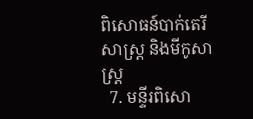ពិសោធន៍បាក់តេរីសាស្រ្ត និងមីកូសាស្រ្ត
  7. មន្ទីរពិសោ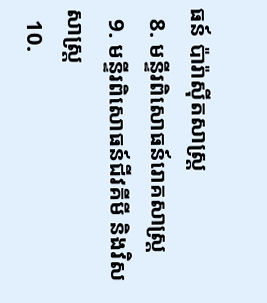ធន៍ ប៉ារ៉ាស៊ីតសាស្រ្ត
  8. មន្ទីរពិសោធន៍រោគសាស្ត្រ
  9. មន្ទីរពិសោធន៍ជីវគីមី និងវិសសាស្រ្ត
  10.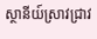ស្ថានីយ៍ស្រាវជ្រាវ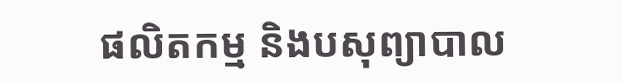ផលិតកម្ម និងបសុព្យាបាល